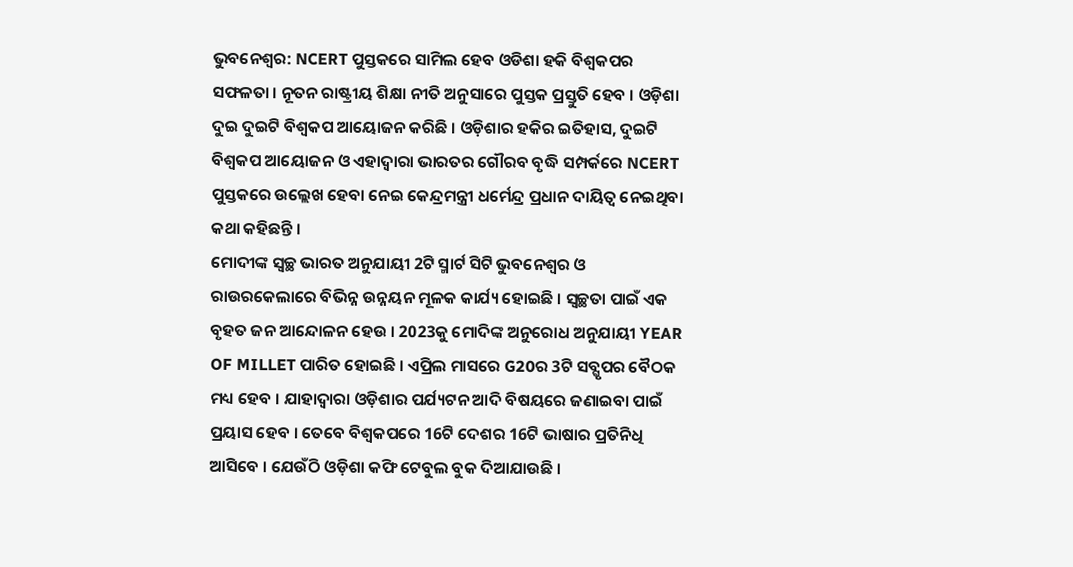ଭୁବନେଶ୍ବର: NCERT ପୁସ୍ତକରେ ସାମିଲ ହେବ ଓଡିଶା ହକି ବିଶ୍ବକପର ସଫଳତା । ନୂତନ ରାଷ୍ଟ୍ରୀୟ ଶିକ୍ଷା ନୀତି ଅନୁସାରେ ପୁସ୍ତକ ପ୍ରସ୍ତୁତି ହେବ । ଓଡ଼ିଶା ଦୁଇ ଦୁଇଟି ବିଶ୍ଵକପ ଆୟୋଜନ କରିଛି । ଓଡ଼ିଶାର ହକିର ଇତିହାସ, ଦୁଇଟି ବିଶ୍ଵକପ ଆୟୋଜନ ଓ ଏହାଦ୍ବାରା ଭାରତର ଗୌରବ ବୃଦ୍ଧି ସମ୍ପର୍କରେ NCERT ପୁସ୍ତକରେ ଉଲ୍ଲେଖ ହେବା ନେଇ କେନ୍ଦ୍ରମନ୍ତ୍ରୀ ଧର୍ମେନ୍ଦ୍ର ପ୍ରଧାନ ଦାୟିତ୍ବ ନେଇଥିବା କଥା କହିଛନ୍ତି ।
ମୋଦୀଙ୍କ ସ୍ବଚ୍ଛ ଭାରତ ଅନୁଯାୟୀ 2ଟି ସ୍ମାର୍ଟ ସିଟି ଭୁବନେଶ୍ବର ଓ ରାଉରକେଲାରେ ବିଭିନ୍ନ ଉନ୍ନୟନ ମୂଳକ କାର୍ଯ୍ୟ ହୋଇଛି । ସ୍ବଚ୍ଛତା ପାଇଁ ଏକ ବୃହତ ଜନ ଆନ୍ଦୋଳନ ହେଉ । 2023କୁ ମୋଦିଙ୍କ ଅନୁରୋଧ ଅନୁଯାୟୀ YEAR OF MILLET ପାରିତ ହୋଇଛି । ଏପ୍ରିଲ ମାସରେ G20ର 3ଟି ସବ୍ଗୃପର ବୈଠକ ମଧ୍ୟ ହେବ । ଯାହାଦ୍ବାରା ଓଡ଼ିଶାର ପର୍ଯ୍ୟଟନ ଆଦି ବିଷୟରେ ଜଣାଇବା ପାଇଁ ପ୍ରୟାସ ହେବ । ତେବେ ବିଶ୍ଵକପରେ 16ଟି ଦେଶର 16ଟି ଭାଷାର ପ୍ରତିନିଧି ଆସିବେ । ଯେଉଁଠି ଓଡ଼ିଶା କଫି ଟେବୁଲ ବୁକ ଦିଆଯାଉଛି ।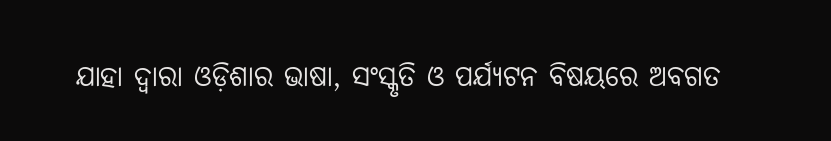ଯାହା ଦ୍ବାରା ଓଡ଼ିଶାର ଭାଷା, ସଂସ୍କୃତି ଓ ପର୍ଯ୍ୟଟନ ବିଷୟରେ ଅବଗତ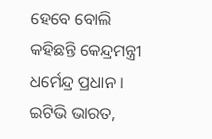ହେବେ ବୋଲି କହିଛନ୍ତି କେନ୍ଦ୍ରମନ୍ତ୍ରୀ ଧର୍ମେନ୍ଦ୍ର ପ୍ରଧାନ ।
ଇଟିଭି ଭାରତ,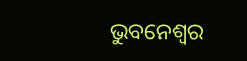ଭୁବନେଶ୍ବର